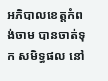អភិបាលខេត្តកំពង់ចាម បានចាត់ទុក សមិទ្ធផល នៅ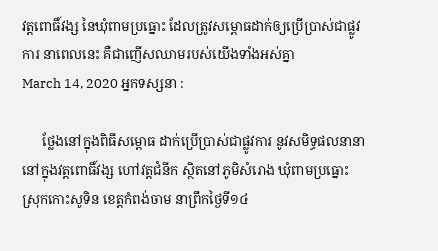វត្តពោធិ៍វង្ស នៃឃុំពាមប្រធ្នោះ ដែលត្រូវសម្ពោធដាក់ឲ្យប្រើប្រាស់ជាផ្លូវការ នាពេលនេះ គឺជាញើសឈាមរបស់យើងទាំងអស់គ្នា
March 14, 2020 អ្នកទស្សនា :

      ថ្លែងនៅក្នុងពិធីសម្ពោធ ដាក់ប្រើប្រាស់ជាផ្លូវការ នូវសមិទ្ធផលនានា នៅក្នុងវត្តពោធិ៍វង្ស ហៅវត្តជំនីក ស្ថិតនៅភូមិសំរោង ឃុំពាមប្រធ្នោះ ស្រុកកោះសូទិន ខេត្តកំពង់ចាម នាព្រឹកថ្ងៃទី១៤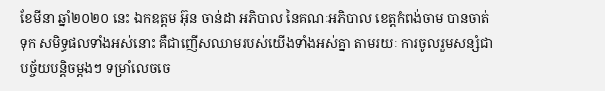ខែមីនា ឆ្នាំ២០២០ នេះ ឯកឧត្ដម អ៊ុន ចាន់ដា អភិបាល នៃគណៈអភិបាល ខេត្តកំពង់ចាម បានចាត់ទុក សមិទ្ធផលទាំងអស់នោះ គឺជាញើសឈាមរបស់យើងទាំងអស់គ្នា តាមរយៈ ការចូលរួមសន្សំជាបច្ច័យបន្តិចម្ដងៗ ទម្រាំលេចចេ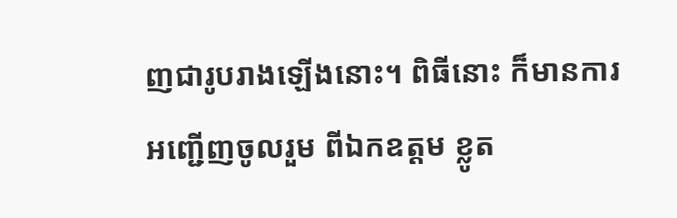ញជារូបរាងឡើងនោះ។ ពិធីនោះ ក៏មានការអញ្ជើញចូលរួម ពីឯកឧត្ដម ខ្លូត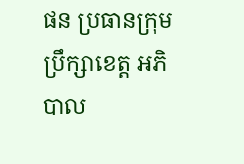ផន ប្រធានក្រុមប្រឹក្សាខេត្ត អភិបាល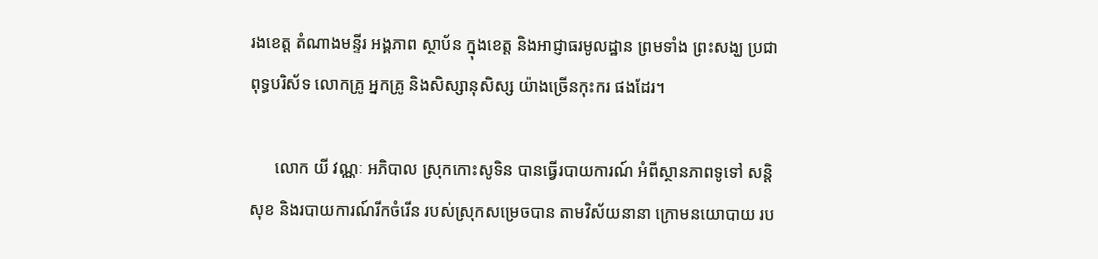រងខេត្ត តំណាងមន្ទីរ អង្គភាព ស្ថាប័ន ក្នុងខេត្ត និងអាជ្ញាធរមូលដ្ឋាន ព្រមទាំង ព្រះសង្ឃ ប្រជាពុទ្ធបរិស័ទ លោកគ្រូ អ្នកគ្រូ និងសិស្សានុសិស្ស យ៉ាងច្រើនកុះករ ផងដែរ។

      លោក យី វណ្ណៈ អភិបាល ស្រុកកោះសូទិន បានធ្វើរបាយការណ៍ អំពីស្ថានភាពទូទៅ សន្តិសុខ និងរបាយការណ៍រីកចំរើន របស់ស្រុកសម្រេចបាន តាមវិស័យនានា ក្រោមនយោបាយ រប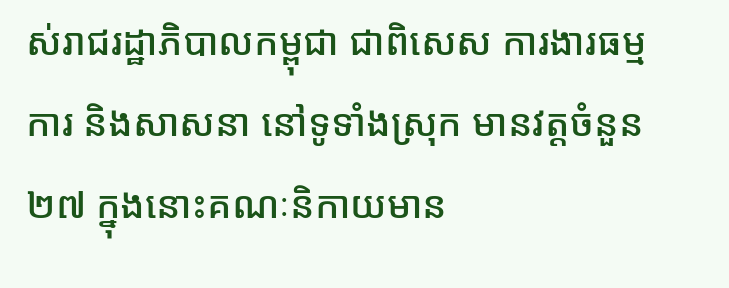ស់រាជរដ្ឋាភិបាលកម្ពុជា ជាពិសេស ការងារធម្មការ និងសាសនា នៅទូទាំងស្រុក មានវត្តចំនួន ២៧ ក្នុងនោះគណៈនិកាយមាន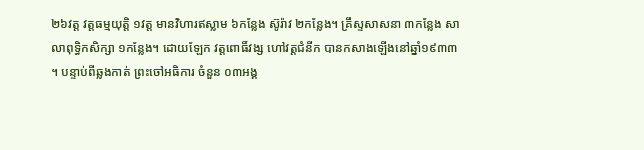២៦វត្ត វត្តធម្មយុត្តិ ១វត្ត មានវិហារឥស្លាម ៦កន្លែង ស៊ូរ៉ាវ ២កន្លែង។ គ្រឹស្ទសាសនា ៣កន្លែង សាលាពុទ្ធិកសិក្សា ១កន្លែង។ ដោយឡែក វត្តពោធិ៍វង្ស ហៅវត្តជំនីក បានកសាងឡើងនៅឆ្នាំ១៩៣៣ ។ បន្ទាប់ពីឆ្លងកាត់ ព្រះចៅអធិការ ចំនួន ០៣អង្គ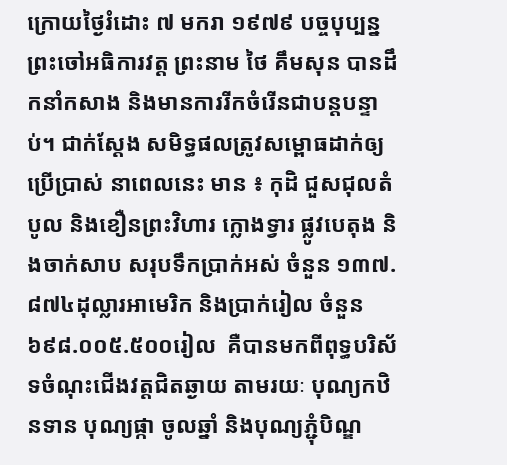ក្រោយថ្ងៃរំដោះ ៧ មករា ១៩៧៩ បច្ចបុប្បន្ន ព្រះចៅអធិការវត្ត ព្រះនាម ថៃ គឹមសុន បានដឹកនាំកសាង និងមានការរីកចំរើនជាបន្តបន្ទាប់។ ជាក់ស្ដែង សមិទ្ធផលត្រូវសម្ពោធដាក់ឲ្យប្រើប្រាស់ នាពេលនេះ មាន ៖ កុដិ ជួសជុលតំបូល និងខឿនព្រះវិហារ ក្លោងទ្វារ ផ្លូវបេតុង និងចាក់សាប សរុបទឹកប្រាក់អស់ ចំនួន ១៣៧.៨៧៤ដុល្លារអាមេរិក និងប្រាក់រៀល ចំនួន ៦៩៨.០០៥.៥០០រៀល  គឺបានមកពីពុទ្ធបរិស័ទចំណុះជើងវត្តជិតឆ្ងាយ តាមរយៈ បុណ្យកឋិនទាន បុណ្យផ្កា ចូលឆ្នាំ និងបុណ្យភ្ជុំបិណ្ឌ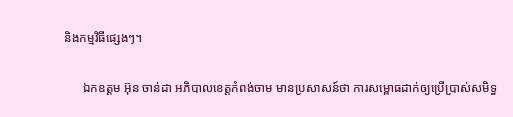និងកម្មវិធីផ្សេងៗ។

      ឯកឧត្ដម អ៊ុន ចាន់ដា អភិបាលខេត្តកំពង់ចាម មានប្រសាសន៍ថា ការសម្ពោធដាក់ឲ្យប្រើប្រាស់សមិទ្ធ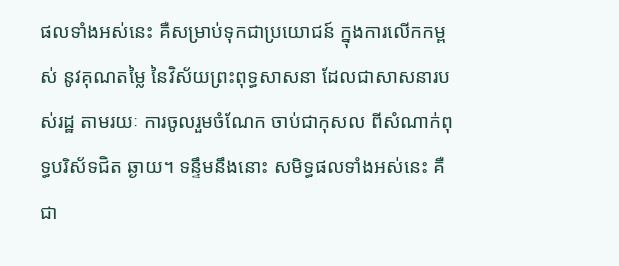ផលទាំងអស់នេះ គឺសម្រាប់ទុកជាប្រយោជន៍ ក្នុងការលើកកម្ពស់ នូវគុណតម្លៃ នៃវិស័យព្រះពុទ្ធសាសនា ដែលជាសាសនារបស់រដ្ឋ តាមរយៈ ការចូលរួមចំណែក ចាប់ជាកុសល ពីសំណាក់ពុទ្ធបរិស័ទជិត ឆ្ងាយ។ ទន្ទឹមនឹងនោះ សមិទ្ធផលទាំងអស់នេះ គឺជា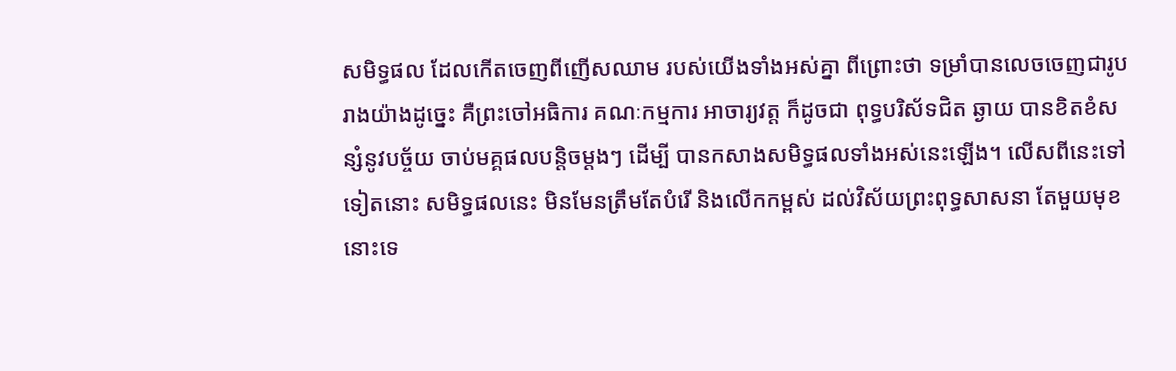សមិទ្ធផល ដែលកើតចេញពីញើសឈាម របស់យើងទាំងអស់គ្នា ពីព្រោះថា ទម្រាំបានលេចចេញជារូបរាងយ៉ាងដូច្នេះ គឺព្រះចៅអធិការ គណៈកម្មការ អាចារ្យវត្ត ក៏ដូចជា ពុទ្ធបរិស័ទជិត ឆ្ងាយ បានខិតខំសន្សំនូវបច្ច័យ ចាប់មគ្គផលបន្តិចម្ដងៗ ដើម្បី បានកសាងសមិទ្ធផលទាំងអស់នេះឡើង។ លើសពីនេះទៅទៀតនោះ សមិទ្ធផលនេះ មិនមែនត្រឹមតែបំរើ និងលើកកម្ពស់ ដល់វិស័យព្រះពុទ្ធសាសនា តែមួយមុខនោះទេ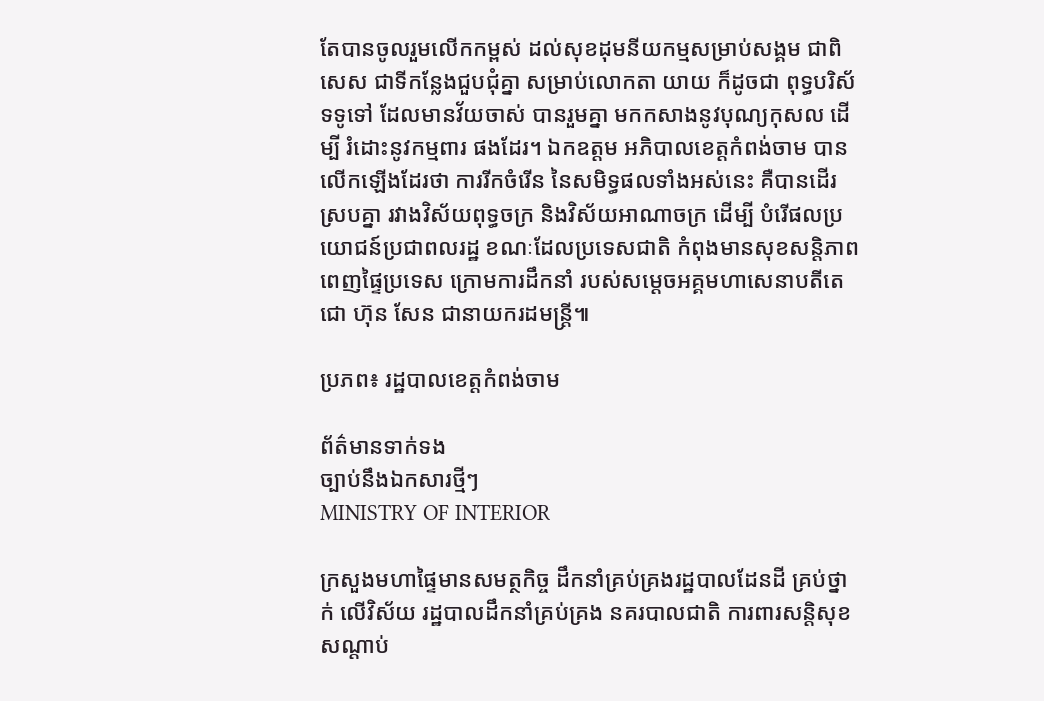តែបានចូលរួមលើកកម្ពស់ ដល់សុខដុមនីយកម្មសម្រាប់សង្គម ជាពិសេស ជាទីកន្លែងជួបជុំគ្នា សម្រាប់លោកតា យាយ ក៏ដូចជា ពុទ្ធបរិស័ទទូទៅ ដែលមានវ័យចាស់ បានរួមគ្នា មកកសាងនូវបុណ្យកុសល ដើម្បី រំដោះនូវកម្មពារ ផងដែរ។ ឯកឧត្ដម អភិបាលខេត្តកំពង់ចាម បានលើកឡើងដែរថា ការរីកចំរើន នៃសមិទ្ធផលទាំងអស់នេះ គឺបានដើរស្របគ្នា រវាងវិស័យពុទ្ធចក្រ និងវិស័យអាណាចក្រ ដើម្បី បំរើផលប្រយោជន៍ប្រជាពលរដ្ឋ ខណៈដែលប្រទេសជាតិ កំពុងមានសុខសន្តិភាព ពេញផ្ទៃប្រទេស ក្រោមការដឹកនាំ របស់សម្ដេចអគ្គមហាសេនាបតីតេជោ ហ៊ុន សែន ជានាយករដមន្ត្រី៕

ប្រភព៖ រដ្ឋបាលខេត្តកំពង់ចាម

ព័ត៌មានទាក់ទង
ច្បាប់នឹងឯកសារថ្មីៗ
MINISTRY OF INTERIOR

ក្រសួងមហាផ្ទៃមានសមត្ថកិច្ច ដឹកនាំគ្រប់គ្រងរដ្ឋបាលដែនដី គ្រប់ថ្នាក់ លើវិស័យ រដ្ឋបាលដឹកនាំគ្រប់គ្រង នគរបាលជាតិ ការពារសន្តិសុខសណ្តាប់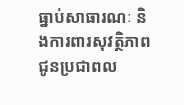ធ្នាប់សាធារណៈ និងការពារសុវត្ថិភាព ជូនប្រជាពល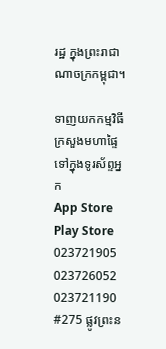រដ្ឋ ក្នុងព្រះរាជាណាចក្រកម្ពុជា។

ទាញយកកម្មវិធី ក្រសួងមហាផ្ទៃទៅក្នុងទូរស័ព្ទអ្នក
App Store  Play Store
023721905 023726052 023721190
#275 ផ្លូវព្រះន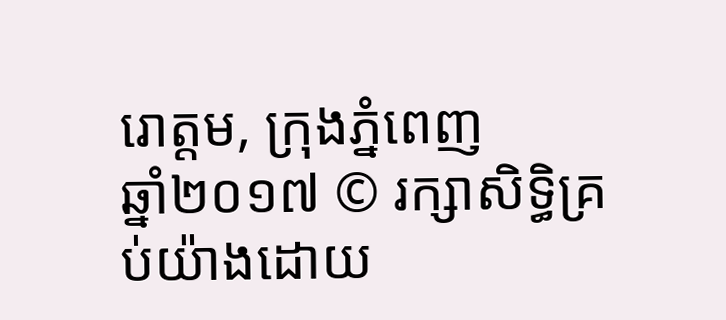រោត្តម, ក្រុងភ្នំពេញ
ឆ្នាំ២០១៧ © រក្សាសិទ្ធិគ្រប់យ៉ាងដោយ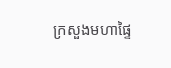ក្រសួងមហាផ្ទៃ